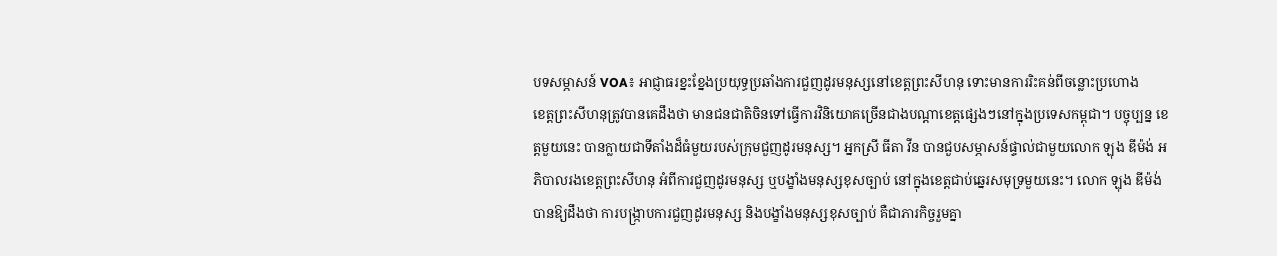បទសម្ភាសន៍ VOA៖ អាជ្ញាធរខ្នះខ្នែងប្រយុទ្ធប្រឆាំងការជួញដូរមនុស្សនៅខេត្តព្រះសីហនុ ទោះមានការរិះគន់ពីចន្លោះប្រហោង
ខេត្តព្រះសីហនុត្រូវបានគេដឹងថា មានជនជាតិចិនទៅធ្វើការវិនិយោគច្រើនជាងបណ្តាខេត្តផ្សេងៗនៅក្នុងប្រទេសកម្ពុជា។ បច្ចុប្បន្ន ខេត្តមួយនេះ បានក្លាយជាទីតាំងដ៏ធំមួយរបស់ក្រុមជួញដូរមនុស្ស។ អ្នកស្រី ធីតា វីន បានជួបសម្ភាសន៍ផ្ទាល់ជាមួយលោក ឡុង ឌីម៉ង់ អភិបាលរងខេត្តព្រះសីហនុ អំពីការជួញដូរមនុស្ស ឬបង្ខាំងមនុស្សខុសច្បាប់ នៅក្នុងខេត្តជាប់ឆ្នេរសមុទ្រមួយនេះ។ លោក ឡុង ឌីម៉ង់ បានឱ្យដឹងថា ការបង្ក្រាបការជួញដូរមនុស្ស និងបង្ខាំងមនុស្សខុសច្បាប់ គឺជាភារកិច្ចរួមគ្នា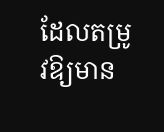ដែលតម្រូវឱ្យមាន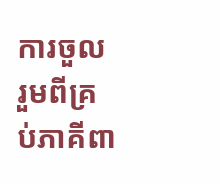ការចួលរួមពីគ្រប់ភាគីពា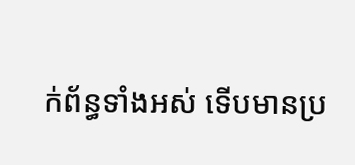ក់ព័ន្ធទាំងអស់ ទើបមានប្រ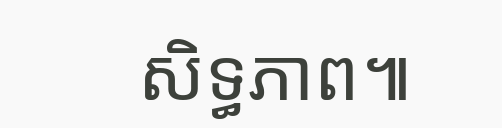សិទ្ធភាព៕